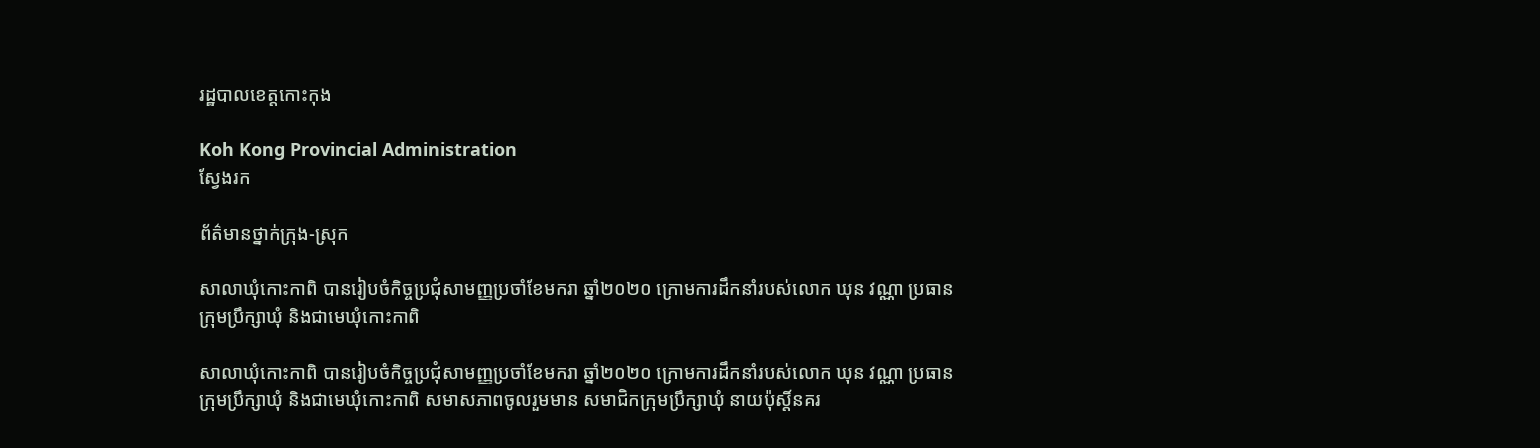រដ្ឋបាលខេត្តកោះកុង

Koh Kong Provincial Administration
ស្វែងរក

ព័ត៌មានថ្នាក់ក្រុង-ស្រុក

សាលាឃុំកោះកាពិ បានរៀបចំកិច្ចប្រជុំសាមញ្ញប្រចាំខែមករា ឆ្នាំ២០២០ ក្រោមការដឹកនាំរបស់លោក ឃុន វណ្ណា ប្រធានក្រុមប្រឹក្សាឃុំ និងជាមេឃុំកោះកាពិ

សាលាឃុំកោះកាពិ បានរៀបចំកិច្ចប្រជុំសាមញ្ញប្រចាំខែមករា ឆ្នាំ២០២០ ក្រោមការដឹកនាំរបស់លោក ឃុន វណ្ណា ប្រធានក្រុមប្រឹក្សាឃុំ និងជាមេឃុំកោះកាពិ សមាសភាពចូលរួមមាន សមាជិកក្រុមប្រឹក្សាឃុំ នាយប៉ុស្តិ៍នគរ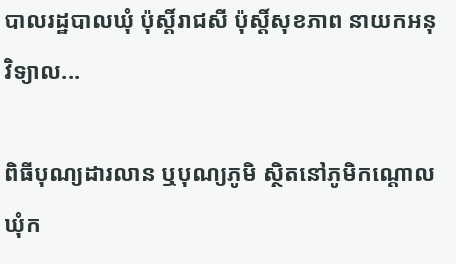បាលរដ្ឋបាលឃុំ ប៉ុស្ដិ៍រាជសី ប៉ុស្តិ៍សុខភាព នាយកអនុវិទ្យាល...

ពិធីបុណ្យដារលាន ឬបុណ្យភូមិ ស្ថិតនៅភូមិកណ្តោល ឃុំក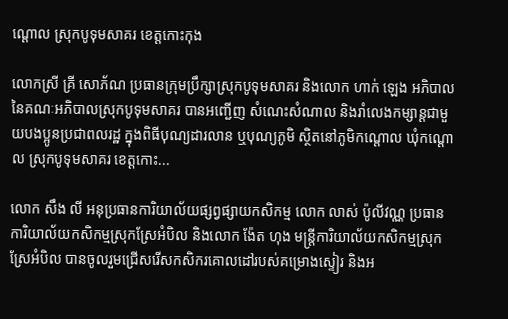ណ្តោល ស្រុកបូទុមសាគរ ខេត្តកោះកុង

លោកស្រី គ្រី សោភ័ណ ប្រធានក្រុមប្រឹក្សាស្រុកបូទុមសាគរ និងលោក ហាក់ ឡេង អភិបាល នៃគណៈអភិបាលស្រុកបូទុមសាគរ បានអញ្ជើញ សំណេះសំណាល និងរាំលេងកម្សាន្តជាមួយបងប្អូនប្រជាពលរដ្ឋ ក្នុងពិធីបុណ្យដារលាន ឬបុណ្យភូមិ ស្ថិតនៅភូមិកណ្តោល ឃុំកណ្តោល ស្រុកបូទុមសាគរ ខេត្តកោះ...

លោក សឹង លី អនុប្រធានការិយាល័យផ្សព្វផ្សាយកសិកម្ម លោក លាស់ ប៉ូលីវណ្ណ ប្រធានការិយាល័យកសិកម្មស្រុកស្រែអំបិល និងលោក ង៉ែត ហុង មន្រ្តីការិយាល័យកសិកម្មស្រុកស្រែអំបិល បានចូលរួមជ្រើសរើសកសិករគោលដៅរបស់គម្រោងស្ទៀរ និងអ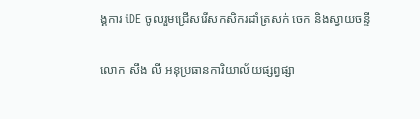ង្គការ iDE ចូលរួមជ្រើសរើសកសិករដាំត្រសក់ ចេក និងស្វាយចន្ទី

លោក សឹង លី អនុប្រធានការិយាល័យផ្សព្វផ្សា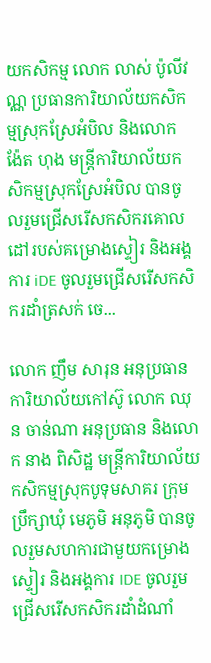យកសិកម្ម លោក លាស់ ប៉ូលីវណ្ណ ប្រធានការិយាល័យកសិកម្មស្រុកស្រែអំបិល និងលោក ង៉ែត ហុង មន្រ្តីការិយាល័យកសិកម្មស្រុកស្រែអំបិល បានចូលរួមជ្រើសរើសកសិករគោលដៅរបស់គម្រោងស្ទៀរ និងអង្គការ iDE ចូលរួមជ្រើសរើសកសិករដាំត្រសក់ ចេ...

លោក ញឹម សារុន អនុប្រធានការិយាល័យកៅស៊ូ លោក ឈុន ចាន់ណា អនុប្រធាន និងលោក នាង ពិសិដ្ឋ មន្រ្តីការិយាល័យកសិកម្មស្រុកបូទុមសាគរ ក្រុមប្រឹក្សាឃុំ មេភូមិ អនុភូមិ បានចូលរួមសហការជាមួយកម្រោងស្ទៀរ និងអង្គការ IDE ចូលរួមជ្រើសរើសកសិករដាំដំណាំ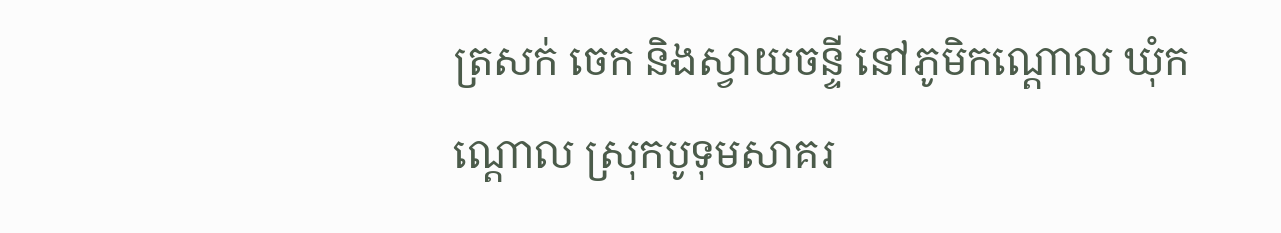ត្រសក់ ចេក និងស្វាយចន្ទី នៅភូមិកណ្តោល ឃុំកណ្តោល ស្រុកបូទុមសាគរ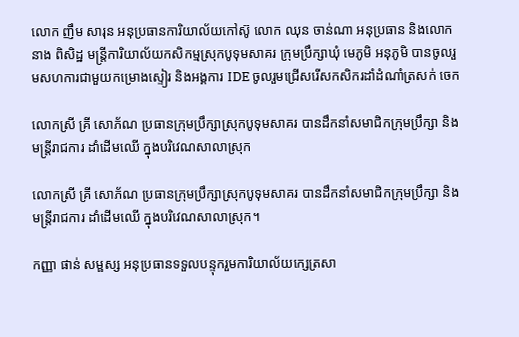លោក ញឹម សារុន អនុប្រធានការិយាល័យកៅស៊ូ លោក ឈុន ចាន់ណា អនុប្រធាន និងលោក នាង ពិសិដ្ឋ មន្រ្តីការិយាល័យកសិកម្មស្រុកបូទុមសាគរ ក្រុមប្រឹក្សាឃុំ មេភូមិ អនុភូមិ បានចូលរួមសហការជាមួយកម្រោងស្ទៀរ និងអង្គការ IDE ចូលរួមជ្រើសរើសកសិករដាំដំណាំត្រសក់ ចេក

លោកស្រី គ្រី សោភ័ណ ប្រធានក្រុមប្រឹក្សាស្រុកបូទុមសាគរ បានដឹកនាំសមាជិកក្រុមប្រឹក្សា និងមន្រ្តីរាជការ ដាំដើមឈើ ក្នុងបរិវេណសាលាស្រុក

លោកស្រី គ្រី សោភ័ណ ប្រធានក្រុមប្រឹក្សាស្រុកបូទុមសាគរ បានដឹកនាំសមាជិកក្រុមប្រឹក្សា និងមន្រ្តីរាជការ ដាំដើមឈើ ក្នុងបរិវេណសាលាស្រុក។

កញ្ញា ផាន់ សម្ផស្ស អនុប្រធានទទួលបន្ទុករួមការិយាល័យក្សេត្រសា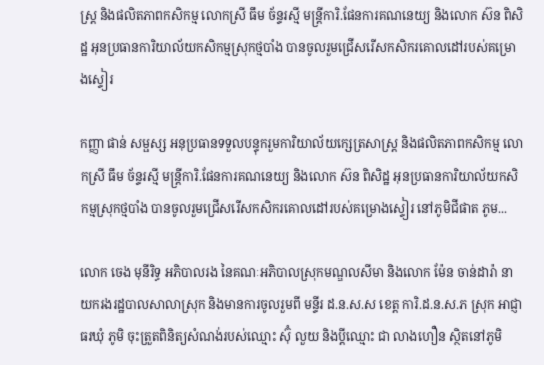ស្រ្ត និងផលិតភាពកសិកម្ម លោកស្រី ធឹម ច័ន្ទរស្មី មន្ត្រីការិ.ផែនការគណនេយ្យ និងលោក ស៊ន ពិសិដ្ឋ អុនប្រធានការិយាល័យកសិកម្មស្រុកថ្មបាំង បានចូលរួមជ្រើសរើសកសិករគោលដៅរបស់គម្រោងស្ទៀរ

កញ្ញា ផាន់ សម្ផស្ស អនុប្រធានទទួលបន្ទុករួមការិយាល័យក្សេត្រសាស្រ្ត និងផលិតភាពកសិកម្ម លោកស្រី ធឹម ច័ន្ទរស្មី មន្ត្រីការិ.ផែនការគណនេយ្យ និងលោក ស៊ន ពិសិដ្ឋ អុនប្រធានការិយាល័យកសិកម្មស្រុកថ្មបាំង បានចូលរួមជ្រើសរើសកសិករគោលដៅរបស់គម្រោងស្ទៀរ នៅភូមិជីផាត ភូម...

លោក ចេង មុនីរិទ្ធ អភិបាលរង នៃគណៈអភិបាលស្រុកមណ្ឌលសីមា និងលោក ម៉ែន ចាន់ដារ៉ា នាយករងរដ្ឋបាលសាលាស្រុក និងមានការចូលរួមពី មន្ទីរ ដ.ន.ស.ស ខេត្ត ការិ.ដ.ន.ស.ភ ស្រុក អាជ្ញាធរឃុំ ភូមិ ចុះត្រួតពិនិត្យសំណង់របស់ឈ្មោះ ស៊ុំ លួយ និងប្ដីឈ្មោះ ជា លាងហឿន ស្ថិតនៅភូមិ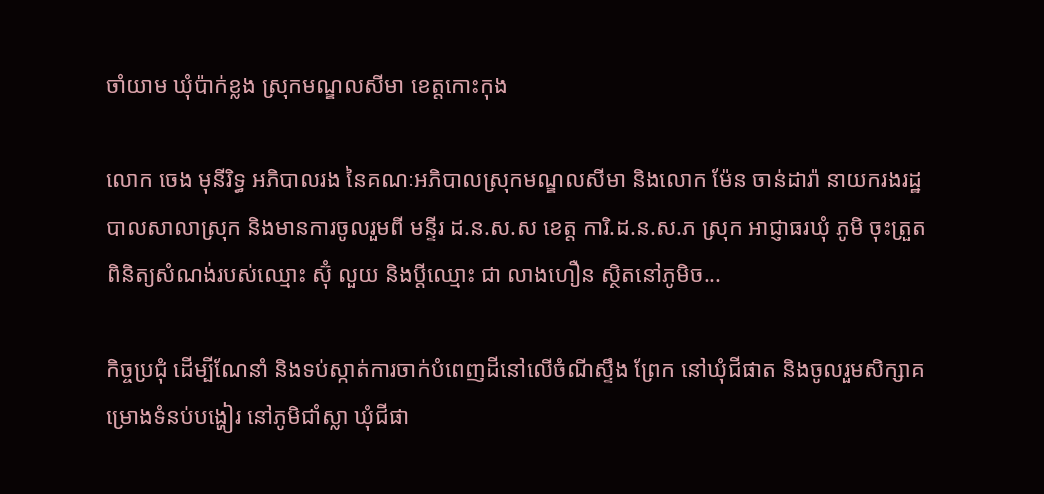ចាំយាម ឃុំប៉ាក់ខ្លង ស្រុកមណ្ឌលសីមា ខេត្តកោះកុង

លោក ចេង មុនីរិទ្ធ អភិបាលរង នៃគណៈអភិបាលស្រុកមណ្ឌលសីមា និងលោក ម៉ែន ចាន់ដារ៉ា នាយករងរដ្ឋបាលសាលាស្រុក និងមានការចូលរួមពី មន្ទីរ ដ.ន.ស.ស ខេត្ត ការិ.ដ.ន.ស.ភ ស្រុក អាជ្ញាធរឃុំ ភូមិ ចុះត្រួតពិនិត្យសំណង់របស់ឈ្មោះ ស៊ុំ លួយ និងប្ដីឈ្មោះ ជា លាងហឿន ស្ថិតនៅភូមិច...

កិច្ចប្រជុំ ដើម្បីណែនាំ និងទប់ស្កាត់ការចាក់បំពេញដីនៅលើចំណីស្ទឹង ព្រែក នៅឃុំជីផាត និងចូលរួមសិក្សាគម្រោងទំនប់បង្ហៀរ នៅភូមិជាំស្លា ឃុំជីផា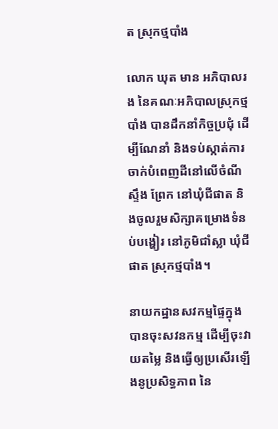ត ស្រុកថ្មបាំង

លោក ឃុត មាន អភិបាលរង នៃគណៈអភិបាលស្រុកថ្មបាំង បានដឹកនាំកិច្ចប្រជុំ ដើម្បីណែនាំ និងទប់ស្កាត់ការចាក់បំពេញដីនៅលើចំណីស្ទឹង ព្រែក នៅឃុំជីផាត និងចូលរួមសិក្សាគម្រោងទំនប់បង្ហៀរ នៅភូមិជាំស្លា ឃុំជីផាត ស្រុកថ្មបាំង។

នាយកដ្ឋានសវកម្មផ្ទៃក្នុង បានចុះសវនកម្ម ដើម្បីចុះវាយតម្លៃ និងធ្វើឲ្យប្រសើរឡើងនូប្រសិទ្ធភាព នៃ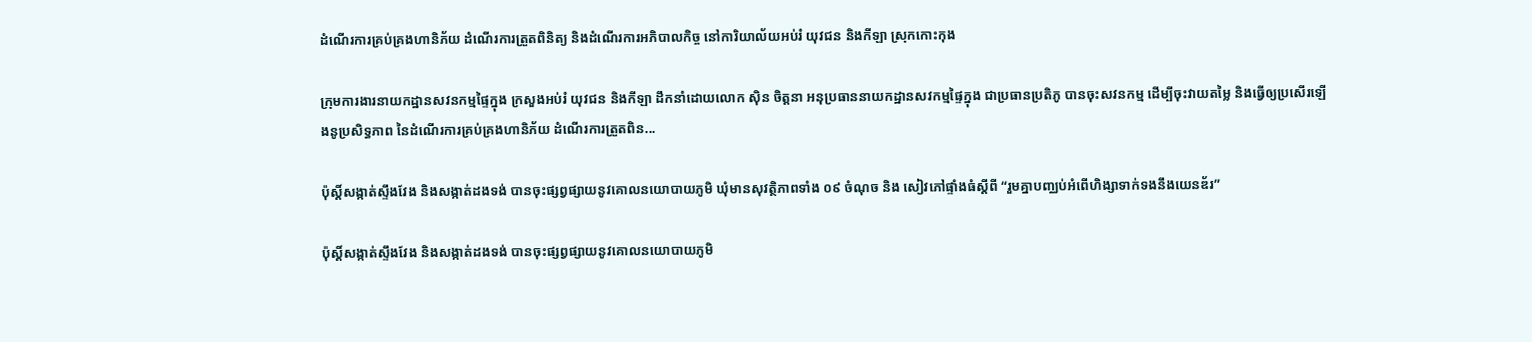ដំណើរការគ្រប់គ្រងហានិភ័យ ដំណើរការត្រួតពិនិត្យ និងដំណើរការអភិបាលកិច្ច នៅការិយាល័យអប់រំ យុវជន និងកីឡា ស្រុកកោះកុង

ក្រុមការងារនាយកដ្ឋានសវនកម្មផ្ទៃក្នុង ក្រសួងអប់រំ យុវជន និងកីឡា ដឹកនាំដោយលោក ស៊ិន ចិត្តនា អនុប្រធាននាយកដ្ឋានសវកម្មផ្ទៃក្នុង ជាប្រធានប្រតិភូ បានចុះសវនកម្ម ដើម្បីចុះវាយតម្លៃ និងធ្វើឲ្យប្រសើរឡើងនូប្រសិទ្ធភាព នៃដំណើរការគ្រប់គ្រងហានិភ័យ ដំណើរការត្រួតពិន...

ប៉ុស្ដិ៍សង្កាត់ស្ទឹងវែង និងសង្កាត់ដងទង់ បានចុះផ្សព្វផ្សាយនូវគោលនយោបាយភូមិ ឃុំមានសុវត្ថិភាពទាំង ០៩ ចំណុច និង សៀវភៅផ្ទាំងធំស្តីពី “រួមគ្នាបញ្ឈប់អំពើហិង្សាទាក់ទងនឹងយេនឌ័រ”

ប៉ុស្ដិ៍សង្កាត់ស្ទឹងវែង និងសង្កាត់ដងទង់ បានចុះផ្សព្វផ្សាយនូវគោលនយោបាយភូមិ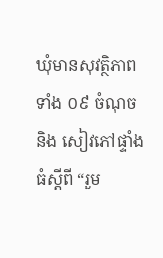ឃុំមានសុវត្ថិភាពទាំង ០៩ ចំណុច និង សៀវភៅផ្ទាំងធំស្តីពី “រួម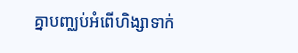គ្នាបញ្ឈប់អំពើហិង្សាទាក់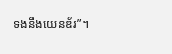ទងនឹងយេនឌ័រ”។